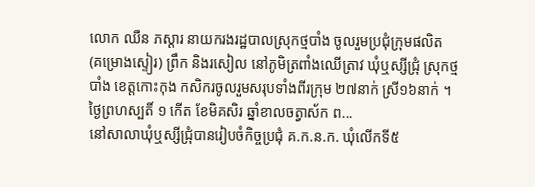លោក ឈឺន ភស្តារ នាយករងរដ្ឋបាលស្រុកថ្មបាំង ចូលរួមប្រជុំក្រុមផលិត (គម្រោងស្ទៀរ) ព្រឹក និងរសៀល នៅភូមិត្រពាំងឈើត្រាវ ឃុំឬស្សីជ្រុំ ស្រុកថ្មបាំង ខេត្តកោះកុង កសិករចូលរួមសរុបទាំងពីរក្រុម ២៧នាក់ ស្រី១៦នាក់ ។ ថ្ងៃព្រហស្បតិ៍ ១ កើត ខែមិគសិរ ឆ្នាំខាលចត្វាស័ក ព...
នៅសាលាឃុំឬស្សីជ្រុំបានរៀបចំកិច្ចប្រជុំ គ.ក.ន.ក. ឃុំលើកទី៥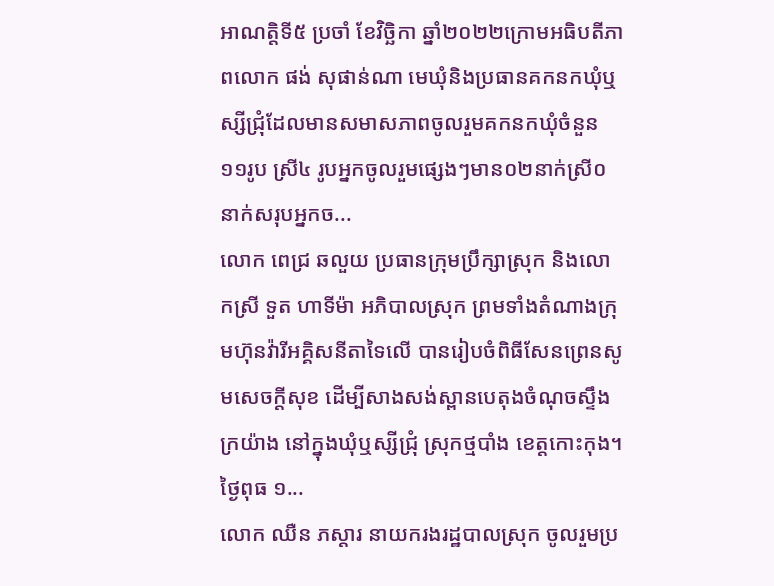អាណត្តិទី៥ ប្រចាំ ខែវិច្ឆិកា ឆ្នាំ២០២២ក្រោមអធិបតីភាពលោក ផង់ សុផាន់ណា មេឃុំនិងប្រធានគកនកឃុំឬស្សីជ្រុំដែលមានសមាសភាពចូលរួមគកនកឃុំចំនួន១១រូប ស្រី៤ រូបអ្នកចូលរួមផ្សេងៗមាន០២នាក់ស្រី០នាក់សរុបអ្នកច...
លោក ពេជ្រ ឆលួយ ប្រធានក្រុមប្រឹក្សាស្រុក និងលោកស្រី ទួត ហាទីម៉ា អភិបាលស្រុក ព្រមទាំងតំណាងក្រុមហ៊ុនវ៉ារីអគ្គិសនីតាទៃលើ បានរៀបចំពិធីសែនព្រេនសូមសេចក្តីសុខ ដើម្បីសាងសង់ស្ពានបេតុងចំណុចស្ទឹងក្រយ៉ាង នៅក្នុងឃុំឬស្សីជ្រុំ ស្រុកថ្មបាំង ខេត្តកោះកុង។ ថ្ងៃពុធ ១...
លោក ឈឺន ភស្តារ នាយករងរដ្ឋបាលស្រុក ចូលរួមប្រ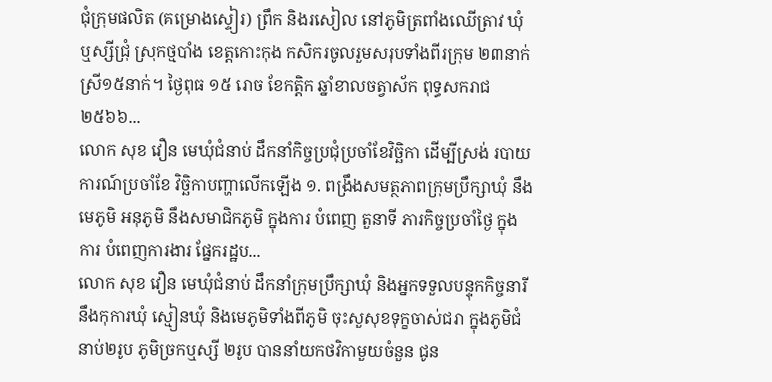ជុំក្រុមផលិត (គម្រោងស្ទៀរ) ព្រឹក និងរសៀល នៅភូមិត្រពាំងឈើត្រាវ ឃុំឬស្សីជ្រុំ ស្រុកថ្មបាំង ខេត្តកោះកុង កសិករចូលរួមសរុបទាំងពីរក្រុម ២៣នាក់ ស្រី១៥នាក់។ ថ្ងៃពុធ ១៥ រោច ខែកត្តិក ឆ្នាំខាលចត្វាស័ក ពុទ្ធសករាជ ២៥៦៦...
លោក សុខ វឿន មេឃុំជំនាប់ ដឹកនាំកិច្ចប្រជុំប្រចាំខែវិច្ឆិកា ដើម្បីស្រង់ របាយការណ៍ប្រចាំខែ វិច្ឆិកាបញ្ហាលើកឡើង ១. ពង្រឹងសមត្ថភាពក្រុមប្រឹក្សាឃុំ នឹងមេភូមិ អនុភូមិ នឹងសមាជិកភូមិ ក្នុងការ បំពេញ តួនាទី ភារកិច្ចប្រចាំថ្ងៃ ក្នុងការ បំពេញការងារ ផ្នែករដ្ឋប...
លោក សុខ វឿន មេឃុំជំនាប់ ដឹកនាំក្រុមប្រឹក្សាឃុំ និងអ្នកទទួលបន្ទុកកិច្ចនារីនឹងកុការឃុំ ស្មៀនឃុំ និងមេភូមិទាំងពីភូមិ ចុះសួសុខទុក្ខចាស់ជរា ក្នុងភូមិជំនាប់២រូប ភូមិច្រកឬស្សី ២រូប បាននាំយកថវិកាមួយចំនួន ជូន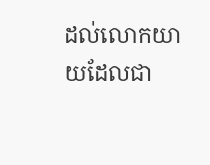ដល់លោកយាយដែលជា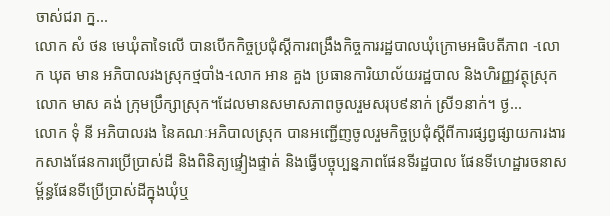ចាស់ជរា ក្ន...
លោក សំ ថន មេឃុំតាទៃលើ បានបើកកិច្ចប្រជុំស្ដីការពង្រឹងកិច្ចការរដ្ឋបាលឃុំក្រោមអធិបតីភាព -លោក ឃុត មាន អភិបាលរងស្រុកថ្មបាំង-លោក អាន គួង ប្រធានការិយាល័យរដ្ឋបាល និងហិរញ្ញវត្ថុស្រុកលោក មាស គង់ ក្រុមប្រឹក្សាស្រុក។ដែលមានសមាសភាពចូលរួមសរុប៩នាក់ ស្រី១នាក់។ ថ្ង...
លោក ទុំ នី អភិបាលរង នៃគណៈអភិបាលស្រុក បានអញ្ជើញចូលរួមកិច្ចប្រជុំស្តីពីការផ្សព្វផ្សាយការងារកសាងផែនការប្រើប្រាស់ដី និងពិនិត្យផ្ទៀងផ្ទាត់ និងធ្វើបច្ចុប្បន្នភាពផែនទីរដ្ឋបាល ផែនទីហេដ្ឋារចនាសម្ព័ន្ធផែនទីប្រើប្រាស់ដីក្នុងឃុំឬ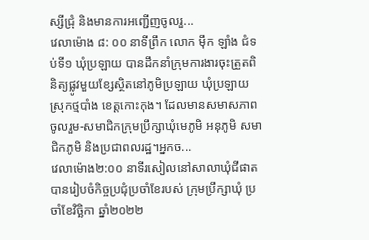ស្សីជ្រុំ និងមានការអញ្ជើញចូលរួ...
វេលាម៉ោង ៨: ០០ នាទីព្រឹក លោក ម៉ឹក ឡាំង ជំទប់ទី១ ឃុំប្រឡាយ បានដឹកនាំក្រុមការងារចុះត្រួតពិនិត្យផ្លូវមួយខ្សែស្ថិតនៅភូមិប្រឡាយ ឃុំប្រឡាយ ស្រុកថ្មបាំង ខេត្តកោះកុង។ ដែលមានសមាសភាពចូលរួម-សមាជិកក្រុមប្រឹក្សាឃុំមេភូមិ អនុភូមិ សមាជិកភូមិ និងប្រជាពលរដ្ឋ។អ្នកច...
វេលាម៉ោង២:០០ នាទីរសៀលនៅសាលាឃុំជីផាត បានរៀបចំកិច្ចប្រជុំប្រចាំខែរបស់ ក្រុមប្រឹក្សាឃុំ ប្រចាំខែវិច្ឆិកា ឆ្នាំ២០២២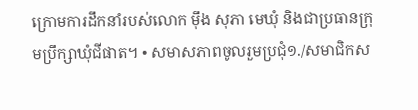ក្រោមការដឹកនាំរបស់លោក ម៉ឹង សុភា មេឃុំ និងជាប្រធានក្រុមប្រឹក្សាឃុំជីផាត។ • សមាសភាពចូលរួមប្រជុំ១./សមាជិកស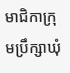មាជិកាក្រុមប្រឹក្សាឃុំ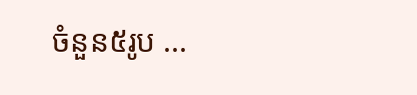ចំនួន៥រូប ...